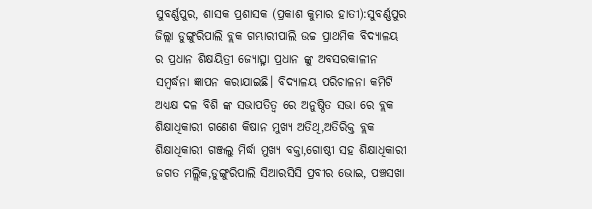ସୁବର୍ଣ୍ଣପୁର, ଶାସକ ପ୍ରଶାସକ (ପ୍ରକାଶ କୁମାର ହାତୀ):ସୁବର୍ଣ୍ଣପୁର ଜିଲ୍ଲା ଡୁଙ୍ଗୁରିପାଲି ବ୍ଲକ ଗମ୍ଭାରୀପାଲି ଉଚ୍ଚ ପ୍ରାଥମିକ ବିଦ୍ୟାଳୟ ର ପ୍ରଧାନ ଶିକ୍ଷୟିତ୍ରୀ ଜ୍ୟୋତ୍ସ୍ନା ପ୍ରଧାନ ଙ୍କୁ ଅବସରକାଳୀନ ସମ୍ବର୍ଦ୍ଧନା ଜ୍ଞାପନ କରାଯାଇଛି। ବିଦ୍ୟାଳୟ ପରିଚାଳନା କମିଟି ଅଧ୍ୟକ୍ଷ ଦଳ ବିଶି ଙ୍କ ସଭାପତିତ୍ୱ ରେ ଅନୁଷ୍ଠିତ ସଭା ରେ ବ୍ଲକ ଶିକ୍ଷାଧିକାରୀ ଗଣେଶ କିଷାନ ମୁଖ୍ୟ ଅତିଥି,ଅତିରିକ୍ତ ବ୍ଲକ ଶିକ୍ଷାଧିକାରୀ ଗଞ୍ଜଲୁ ମିର୍ଦ୍ଧା ମୁଖ୍ୟ ବକ୍ତା,ଗୋଷ୍ଠୀ ସହ ଶିକ୍ଷାଧିକାରୀ ଜଗତ ମଲ୍ଲିକ,ଡୁଙ୍ଗୁରିପାଲି ସିଆରସିସି ପ୍ରବୀର ଭୋଇ, ପଞ୍ଚସଖା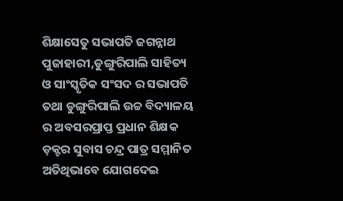ଶିକ୍ଷାସେତୁ ସଭାପତି ଜଗନ୍ନାଥ ପୁଜାହାରୀ,ଡୁଙ୍ଗୁରିପାଲି ସାହିତ୍ୟ ଓ ସାଂସ୍କୃତିକ ସଂସଦ ର ସଭାପତି ତଥା ଡୁଙ୍ଗୁରିପାଲି ଉଚ୍ଚ ବିଦ୍ୟାଳୟ ର ଅବସରପ୍ରାପ୍ତ ପ୍ରଧାନ ଶିକ୍ଷକ ଡ଼କ୍ଟର ସୁବାସ ଚନ୍ଦ୍ର ପାତ୍ର ସମ୍ମାନିତ ଅତିଥିଭାବେ ଯୋଗଦେଇ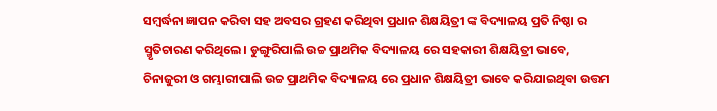ସମ୍ବର୍ଦ୍ଧନା ଜ୍ଞାପନ କରିବା ସହ ଅବସର ଗ୍ରହଣ କରିଥିବା ପ୍ରଧାନ ଶିକ୍ଷୟିତ୍ରୀ ଙ୍କ ବିଦ୍ୟାଳୟ ପ୍ରତି ନିଷ୍ଠା ର ସ୍ମୃତିଚାରଣ କରିଥିଲେ। ଡୁଙ୍ଗୁରିପାଲି ଉଚ୍ଚ ପ୍ରାଥମିକ ବିଦ୍ୟାଳୟ ରେ ସହକାରୀ ଶିକ୍ଷୟିତ୍ରୀ ଭାବେ, ଚିନାଜୁରୀ ଓ ଗମ୍ଭାରୀପାଲି ଉଚ୍ଚ ପ୍ରାଥମିକ ବିଦ୍ୟାଳୟ ରେ ପ୍ରଧାନ ଶିକ୍ଷୟିତ୍ରୀ ଭାବେ କରିଯାଇଥିବା ଉତ୍ତମ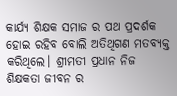କାର୍ଯ୍ୟ ଶିକ୍ଷକ ସମାଜ ର ପଥ ପ୍ରଦର୍ଶକ ହୋଇ ରହିବ ବୋଲି ଅତିଥିଗଣ ମତବ୍ୟକ୍ତ କରିଥିଲେ। ଶ୍ରୀମତୀ ପ୍ରଧାନ ନିଜ ଶିକ୍ଷକତା ଜୀବନ ର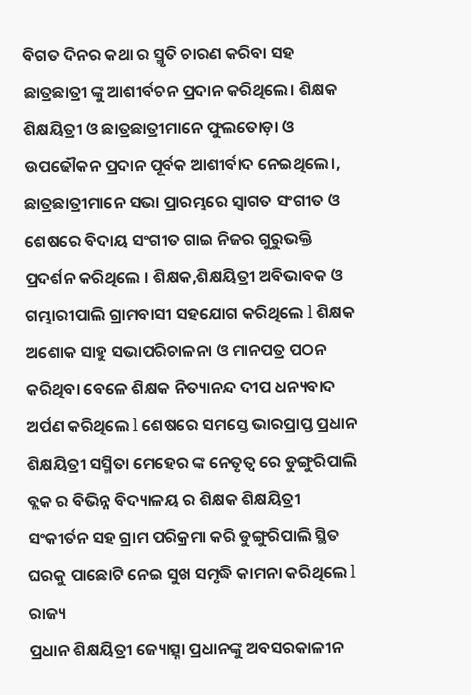ବିଗତ ଦିନର କଥା ର ସ୍ମୃତି ଚାରଣ କରିବା ସହ ଛାତ୍ରଛାତ୍ରୀ ଙ୍କୁ ଆଶୀର୍ବଚନ ପ୍ରଦାନ କରିଥିଲେ। ଶିକ୍ଷକ ଶିକ୍ଷୟିତ୍ରୀ ଓ ଛାତ୍ରଛାତ୍ରୀମାନେ ଫୁଲତୋଡ଼ା ଓ ଉପଢୌକନ ପ୍ରଦାନ ପୂର୍ବକ ଆଶୀର୍ବାଦ ନେଇଥିଲେ।, ଛାତ୍ରଛାତ୍ରୀମାନେ ସଭା ପ୍ରାରମ୍ଭରେ ସ୍ୱାଗତ ସଂଗୀତ ଓ ଶେଷରେ ବିଦାୟ ସଂଗୀତ ଗାଇ ନିଜର ଗୁରୁଭକ୍ତି ପ୍ରଦର୍ଶନ କରିଥିଲେ । ଶିକ୍ଷକ,ଶିକ୍ଷୟିତ୍ରୀ ଅବିଭାବକ ଓ ଗମ୍ଭାରୀପାଲି ଗ୍ରାମବାସୀ ସହଯୋଗ କରିଥିଲେ l ଶିକ୍ଷକ ଅଶୋକ ସାହୁ ସଭାପରିଚାଳନା ଓ ମାନପତ୍ର ପଠନ କରିଥିବା ବେଳେ ଶିକ୍ଷକ ନିତ୍ୟାନନ୍ଦ ଦୀପ ଧନ୍ୟବାଦ ଅର୍ପଣ କରିଥିଲେ l ଶେଷରେ ସମସ୍ତେ ଭାରପ୍ରାପ୍ତ ପ୍ରଧାନ ଶିକ୍ଷୟିତ୍ରୀ ସସ୍ମିତା ମେହେର ଙ୍କ ନେତୃତ୍ୱ ରେ ଡୁଙ୍ଗୁରିପାଲି ବ୍ଲକ ର ବିଭିନ୍ନ ବିଦ୍ୟାଳୟ ର ଶିକ୍ଷକ ଶିକ୍ଷୟିତ୍ରୀ ସଂକୀର୍ତନ ସହ ଗ୍ରାମ ପରିକ୍ରମା କରି ଡୁଙ୍ଗୁରିପାଲି ସ୍ଥିତ ଘରକୁ ପାଛୋଟି ନେଇ ସୁଖ ସମୃଦ୍ଧି କାମନା କରିଥିଲେ l
ରାଜ୍ୟ
ପ୍ରଧାନ ଶିକ୍ଷୟିତ୍ରୀ ଜ୍ୟୋତ୍ସ୍ନା ପ୍ରଧାନଙ୍କୁ ଅବସରକାଳୀନ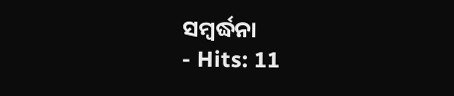ସମ୍ବର୍ଦ୍ଧନା
- Hits: 11